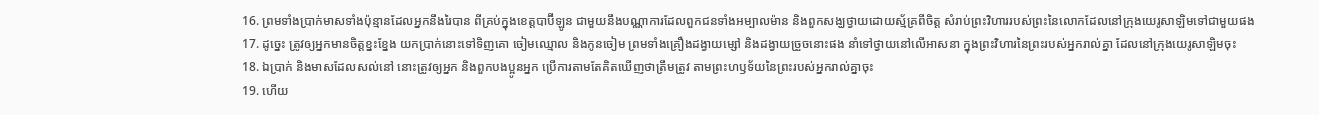16. ព្រមទាំងប្រាក់មាសទាំងប៉ុន្មានដែលអ្នកនឹងរៃបាន ពីគ្រប់ក្នុងខេត្តបាប៊ីឡូន ជាមួយនឹងបណ្ណាការដែលពួកជនទាំងអម្បាលម៉ាន និងពួកសង្ឃថ្វាយដោយស្ម័គ្រពីចិត្ត សំរាប់ព្រះវិហាររបស់ព្រះនៃលោកដែលនៅក្រុងយេរូសាឡិមទៅជាមួយផង
17. ដូច្នេះ ត្រូវឲ្យអ្នកមានចិត្តខ្នះខ្នែង យកប្រាក់នោះទៅទិញគោ ចៀមឈ្មោល និងកូនចៀម ព្រមទាំងគ្រឿងដង្វាយម្សៅ និងដង្វាយច្រួចនោះផង នាំទៅថ្វាយនៅលើអាសនា ក្នុងព្រះវិហារនៃព្រះរបស់អ្នករាល់គ្នា ដែលនៅក្រុងយេរូសាឡិមចុះ
18. ឯប្រាក់ និងមាសដែលសល់នៅ នោះត្រូវឲ្យអ្នក និងពួកបងប្អូនអ្នក ប្រើការតាមតែគិតឃើញថាត្រឹមត្រូវ តាមព្រះហឫទ័យនៃព្រះរបស់អ្នករាល់គ្នាចុះ
19. ហើយ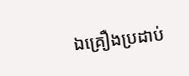ឯគ្រឿងប្រដាប់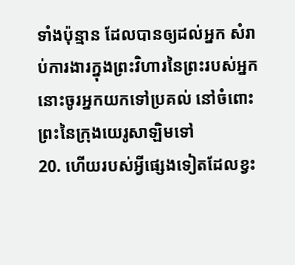ទាំងប៉ុន្មាន ដែលបានឲ្យដល់អ្នក សំរាប់ការងារក្នុងព្រះវិហារនៃព្រះរបស់អ្នក នោះចូរអ្នកយកទៅប្រគល់ នៅចំពោះព្រះនៃក្រុងយេរូសាឡិមទៅ
20. ហើយរបស់អ្វីផ្សេងទៀតដែលខ្វះ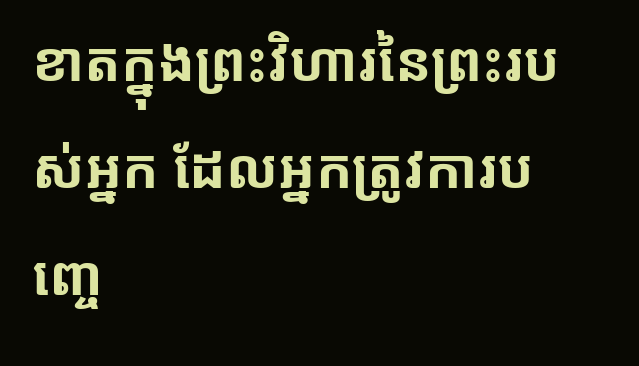ខាតក្នុងព្រះវិហារនៃព្រះរបស់អ្នក ដែលអ្នកត្រូវការបញ្ចេ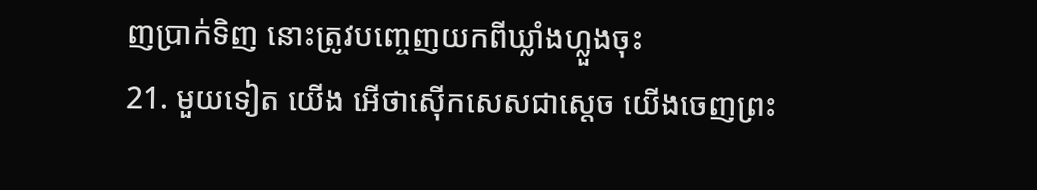ញប្រាក់ទិញ នោះត្រូវបញ្ចេញយកពីឃ្លាំងហ្លួងចុះ
21. មួយទៀត យើង អើថាស៊ើកសេសជាស្តេច យើងចេញព្រះ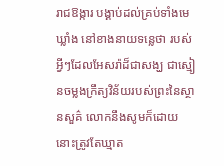រាជឱង្ការ បង្គាប់ដល់គ្រប់ទាំងមេឃ្លាំង នៅខាងនាយទន្លេថា របស់អ្វីៗដែលអែសរ៉ាដ៏ជាសង្ឃ ជាស្មៀនចម្លងក្រឹត្យវិន័យរបស់ព្រះនៃស្ថានសួគ៌ លោកនឹងសូមក៏ដោយ នោះត្រូវតែឃ្មាត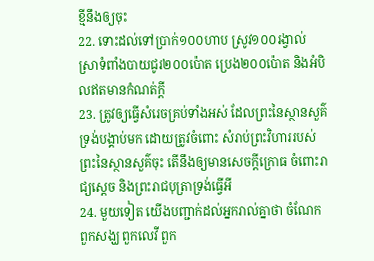ខ្មីនឹងឲ្យចុះ
22. ទោះដល់ទៅប្រាក់១០០ហាប ស្រូវ១០០រង្វាល់ ស្រាទំពាំងបាយជូរ២០០ប៉ោត ប្រេង២០០ប៉ោត និងអំបិលឥតមានកំណត់ក្តី
23. ត្រូវឲ្យធ្វើសំរេចគ្រប់ទាំងអស់ ដែលព្រះនៃស្ថានសួគ៌ទ្រង់បង្គាប់មក ដោយត្រូវចំពោះ សំរាប់ព្រះវិហាររបស់ព្រះនៃស្ថានសួគ៌ចុះ តើនឹងឲ្យមានសេចក្តីក្រោធ ចំពោះរាជ្យស្តេច និងព្រះរាជបុត្រាទ្រង់ធ្វើអី
24. មួយទៀត យើងបញ្ជាក់ដល់អ្នករាល់គ្នាថា ចំណែកពួកសង្ឃ ពួកលេវី ពួក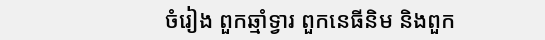ចំរៀង ពួកឆ្មាំទ្វារ ពួកនេធីនិម និងពួក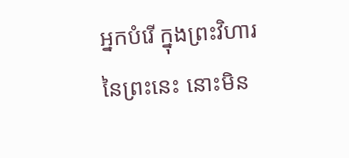អ្នកបំរើ ក្នុងព្រះវិហារនៃព្រះនេះ នោះមិន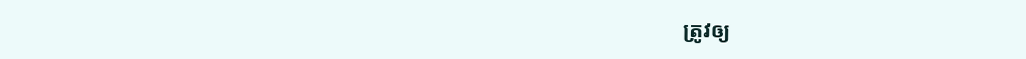ត្រូវឲ្យ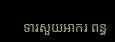ទារសួយអាករ ពន្ធ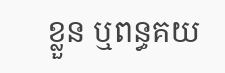ខ្លួន ឬពន្ធគយ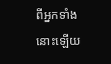ពីអ្នកទាំងនោះឡើយ